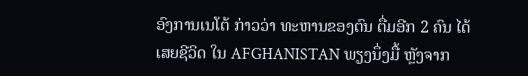ອົງການເນໂຕ້ ກ່າວວ່າ ທະຫານຂອງຕົນ ຕື່ມອີກ 2 ຄົນ ໄດ້ເສຍຊີວິດ ໃນ AFGHANISTAN ພຽງນຶ່ງມື້ ຫຼັງຈາກ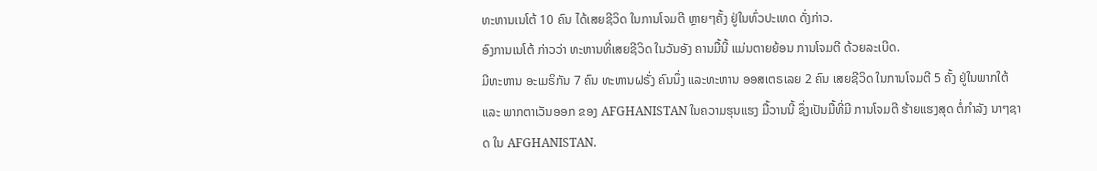ທະຫານເນໂຕ້ 10 ຄົນ ໄດ້ເສຍຊີວິດ ໃນການໂຈມຕີ ຫຼາຍໆຄັ້ງ ຢູ່ໃນທົ່ວປະເທດ ດັ່ງກ່າວ.
ອົງການເນໂຕ້ ກ່າວວ່າ ທະຫານທີ່ເສຍຊີວິດ ໃນວັນອັງ ຄານມື້ນີ້ ແມ່ນຕາຍຍ້ອນ ການໂຈມຕີ ດ້ວຍລະເບີດ.
ມີທະຫານ ອະເມຣິກັນ 7 ຄົນ ທະຫານຝຣັ່ງ ຄົນນຶ່ງ ແລະທະຫານ ອອສເຕຣເລຍ 2 ຄົນ ເສຍຊີວິດ ໃນການໂຈມຕີ 5 ຄັ້ງ ຢູ່ໃນພາກໃຕ້ ແລະ ພາກຕາເວັນອອກ ຂອງ AFGHANISTAN ໃນຄວາມຮຸນແຮງ ມື້ວານນີ້ ຊຶ່ງເປັນມື້ທີ່ມີ ການໂຈມຕີ ຮ້າຍແຮງສຸດ ຕໍ່ກຳລັງ ນາໆຊາດ ໃນ AFGHANISTAN.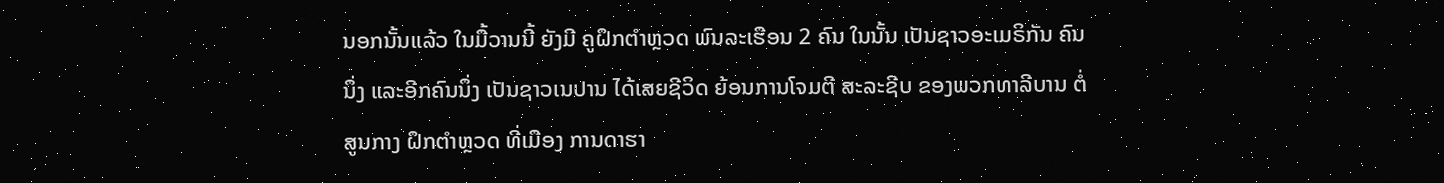ນອກນັ້ນແລ້ວ ໃນມື້ວານນີ້ ຍັງມີ ຄູຝຶກຕຳຫຼວດ ພົນລະເຮືອນ 2 ຄົນ ໃນນັ້ນ ເປັນຊາວອະເມຣິກັນ ຄົນນຶ່ງ ແລະອີກຄົນນຶ່ງ ເປັນຊາວເນປານ ໄດ້ເສຍຊີວິດ ຍ້ອນການໂຈມຕີ ສະລະຊີບ ຂອງພວກທາລີບານ ຕໍ່ສູນກາງ ຝຶກຕຳຫຼວດ ທີ່ເມືອງ ການດາຮາ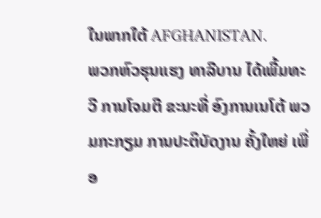ໃນພາກໃຕ້ AFGHANISTAN.
ພວກຫົວຮຸນແຮງ ທາລີບານ ໄດ້ເພີ້ມທະວີ ການໂຈມຕີ ຂະນະທີ່ ອົງການເນໂຕ້ ພວມກະກຽມ ການປະຕິບັດງານ ຄັ້ງໃຫຍ່ ເພື່ອ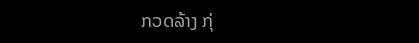ກວດລ້າງ ກຸ່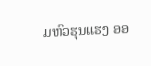ມຫົວຮຸນແຮງ ອອ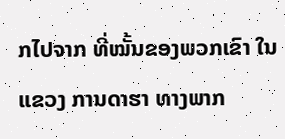ກໄປຈາກ ທີ່ໝັ້ນຂອງພວກເຂົາ ໃນແຂວງ ການດາຮາ ທາງພາກ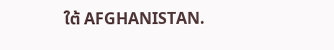ໃຕ້ AFGHANISTAN.